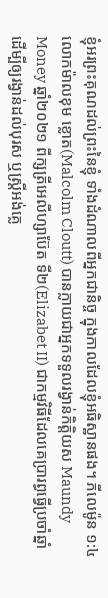ខ្ញុំអរព្រះគុណដល់ព្រះនៃខ្ញុំ ទាំងដំណាលពីអ្នកជានិច្ច ក្នុងកាលដែលខ្ញុំអធិស្ឋានផង។ ភីលេម៉ូន ១:៤
លោកម៉ាលខុម ខ្លោត(Malcolm Cloutt) បានក្លាយជាអ្នកទទួលរង្វាន់កិត្តិយស Maundy Money ឆ្នាំ២០២១ ពីក្សត្រីអេលីហ្សាប៊ែត ទី២(Elizabet II) ជាកម្មវិធីដែលគេប្រារព្ធធ្វើប្រចាំឆ្នាំ ដើម្បីឲ្យរង្វាន់ដល់បុរស ឬស្រ្តីអង់គ្លេ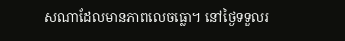សណាដែលមានភាពលេចធ្លោ។ នៅថ្ងៃទទួលរ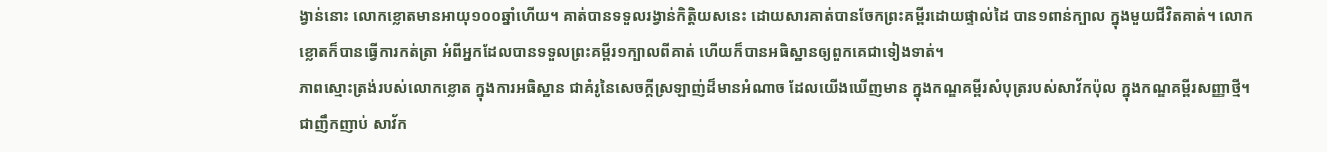ង្វាន់នោះ លោកខ្លោតមានអាយុ១០០ឆ្នាំហើយ។ គាត់បានទទួលរង្វាន់កិត្តិយសនេះ ដោយសារគាត់បានចែកព្រះគម្ពីរដោយផ្ទាល់ដៃ បាន១ពាន់ក្បាល ក្នុងមួយជីវិតគាត់។ លោកខ្លោតក៏បានធ្វើការកត់ត្រា អំពីអ្នកដែលបានទទួលព្រះគម្ពីរ១ក្បាលពីគាត់ ហើយក៏បានអធិស្ឋានឲ្យពួកគេជាទៀងទាត់។
ភាពស្មោះត្រង់របស់លោកខ្លោត ក្នុងការអធិស្ឋាន ជាគំរូនៃសេចក្តីស្រឡាញ់ដ៏មានអំណាច ដែលយើងឃើញមាន ក្នុងកណ្ឌគម្ពីរសំបុត្ររបស់សាវ័កប៉ុល ក្នុងកណ្ឌគម្ពីរសញ្ញាថ្មី។ ជាញឹកញាប់ សាវ័ក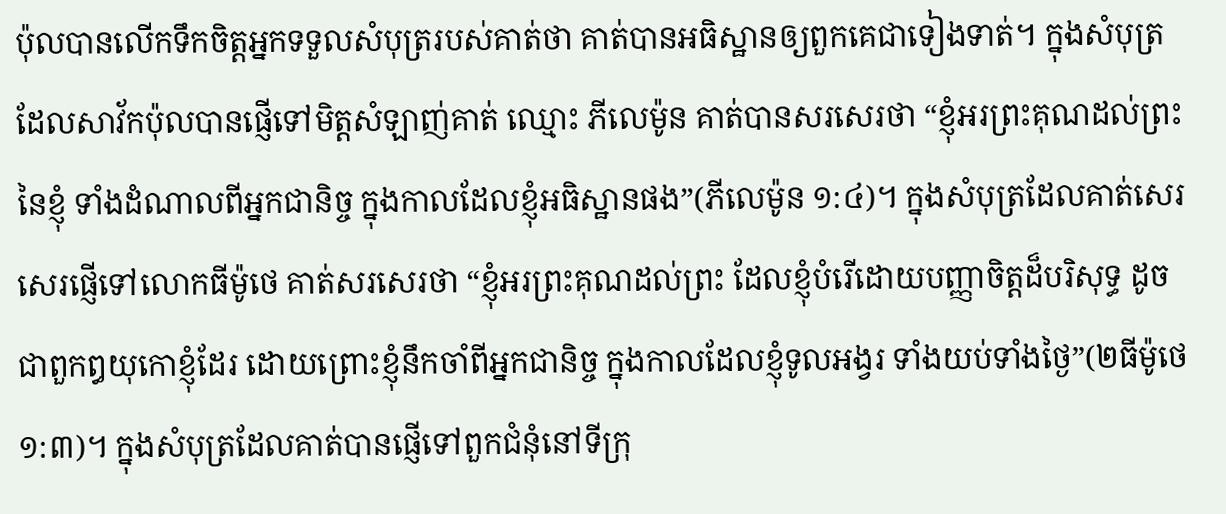ប៉ុលបានលើកទឹកចិត្តអ្នកទទួលសំបុត្ររបស់គាត់ថា គាត់បានអធិស្ឋានឲ្យពួកគេជាទៀងទាត់។ ក្នុងសំបុត្រដែលសាវ័កប៉ុលបានផ្ញើទៅមិត្តសំឡាញ់គាត់ ឈ្មោះ ភីលេម៉ូន គាត់បានសរសេរថា “ខ្ញុំអរព្រះគុណដល់ព្រះនៃខ្ញុំ ទាំងដំណាលពីអ្នកជានិច្ច ក្នុងកាលដែលខ្ញុំអធិស្ឋានផង”(ភីលេម៉ូន ១:៤)។ ក្នុងសំបុត្រដែលគាត់សេរសេរផ្ញើទៅលោកធីម៉ូថេ គាត់សរសេរថា “ខ្ញុំអរព្រះគុណដល់ព្រះ ដែលខ្ញុំបំរើដោយបញ្ញាចិត្តដ៏បរិសុទ្ធ ដូចជាពួកឰយុកោខ្ញុំដែរ ដោយព្រោះខ្ញុំនឹកចាំពីអ្នកជានិច្ច ក្នុងកាលដែលខ្ញុំទូលអង្វរ ទាំងយប់ទាំងថ្ងៃ”(២ធីម៉ូថេ ១:៣)។ ក្នុងសំបុត្រដែលគាត់បានផ្ញើទៅពួកជំនុំនៅទីក្រុ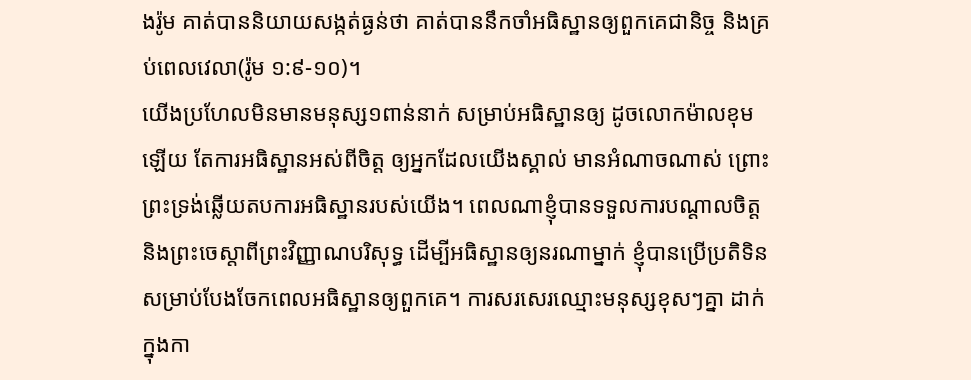ងរ៉ូម គាត់បាននិយាយសង្កត់ធ្ងន់ថា គាត់បាននឹកចាំអធិស្ឋានឲ្យពួកគេជានិច្ច និងគ្រប់ពេលវេលា(រ៉ូម ១:៩-១០)។
យើងប្រហែលមិនមានមនុស្ស១ពាន់នាក់ សម្រាប់អធិស្ឋានឲ្យ ដូចលោកម៉ាលខុមឡើយ តែការអធិស្ឋានអស់ពីចិត្ត ឲ្យអ្នកដែលយើងស្គាល់ មានអំណាចណាស់ ព្រោះព្រះទ្រង់ឆ្លើយតបការអធិស្ឋានរបស់យើង។ ពេលណាខ្ញុំបានទទួលការបណ្តាលចិត្ត និងព្រះចេស្តាពីព្រះវិញ្ញាណបរិសុទ្ធ ដើម្បីអធិស្ឋានឲ្យនរណាម្នាក់ ខ្ញុំបានប្រើប្រតិទិន សម្រាប់បែងចែកពេលអធិស្ឋានឲ្យពួកគេ។ ការសរសេរឈ្មោះមនុស្សខុសៗគ្នា ដាក់ក្នុងកា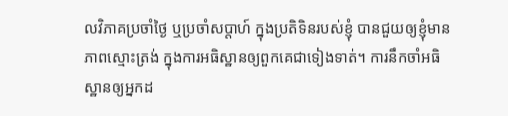លវិភាគប្រចាំថ្ងៃ ឬប្រចាំសប្តាហ៍ ក្នុងប្រតិទិនរបស់ខ្ញុំ បានជួយឲ្យខ្ញុំមានភាពស្មោះត្រង់ ក្នុងការអធិស្ឋានឲ្យពួកគេជាទៀងទាត់។ ការនឹកចាំអធិស្ឋានឲ្យអ្នកដ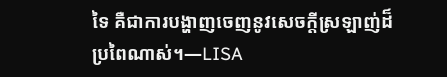ទៃ គឺជាការបង្ហាញចេញនូវសេចក្តីស្រឡាញ់ដ៏ប្រពៃណាស់។—LISA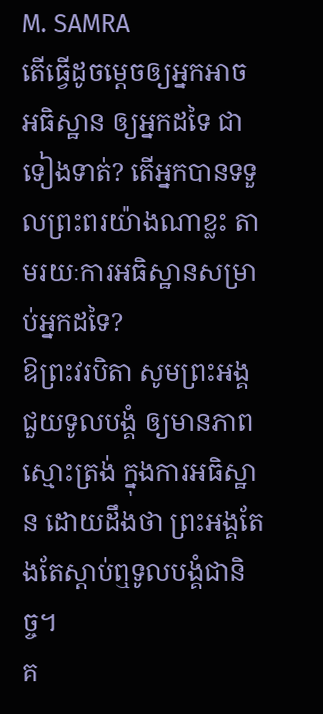M. SAMRA
តើធ្វើដូចម្តេចឲ្យអ្នកអាចអធិស្ឋាន ឲ្យអ្នកដទៃ ជាទៀងទាត់? តើអ្នកបានទទួលព្រះពរយ៉ាងណាខ្លះ តាមរយៈការអធិស្ឋានសម្រាប់អ្នកដទៃ?
ឱព្រះវរបិតា សូមព្រះអង្គជួយទូលបង្គំ ឲ្យមានភាពស្មោះត្រង់ ក្នុងការអធិស្ឋាន ដោយដឹងថា ព្រះអង្គតែងតែស្តាប់ឮទូលបង្គំជានិច្ច។
គ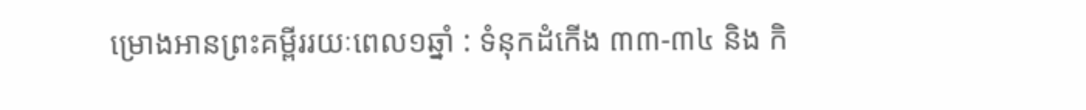ម្រោងអានព្រះគម្ពីររយៈពេល១ឆ្នាំ : ទំនុកដំកើង ៣៣-៣៤ និង កិ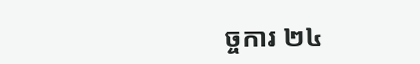ច្ចការ ២៤